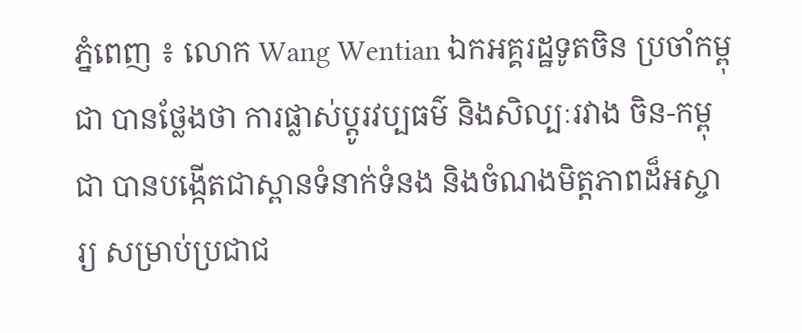ភ្នំពេញ ៖ លោក Wang Wentian ឯកអគ្គរដ្ឋទូតចិន ប្រចាំកម្ពុជា បានថ្លែងថា ការផ្លាស់ប្ដូរវប្បធម៌ និងសិល្បៈរវាង ចិន-កម្ពុជា បានបង្កើតជាស្ពានទំនាក់ទំនង និងចំណងមិត្តភាពដ៏អស្ចារ្យ សម្រាប់ប្រជាជ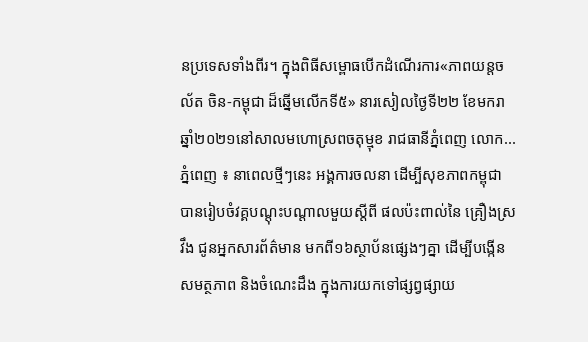នប្រទេសទាំងពីរ។ ក្នុងពិធីសម្ពោធបើកដំណើរការ«ភាពយន្តចល័ត ចិន-កម្ពុជា ដ៏ឆ្នើមលើកទី៥» នារសៀលថ្ងៃទី២២ ខែមករា ឆ្នាំ២០២១នៅសាលមហោស្រពចតុម្មុខ រាជធានីភ្នំពេញ លោក...
ភ្នំពេញ ៖ នាពេលថ្មីៗនេះ អង្គការចលនា ដើម្បីសុខភាពកម្ពុជា បានរៀបចំវគ្គបណ្ដុះបណ្ដាលមួយស្តីពី ផលប៉ះពាល់នៃ គ្រឿងស្រវឹង ជូនអ្នកសារព័ត៌មាន មកពី១៦ស្ថាប័នផ្សេងៗគ្នា ដើម្បីបង្កើនសមត្ថភាព និងចំណេះដឹង ក្នុងការយកទៅផ្សព្វផ្សាយ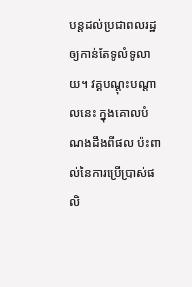បន្តដល់ប្រជាពលរដ្ឋឲ្យកាន់តែទូលំទូលាយ។ វគ្គបណ្ដុះបណ្ដាលនេះ ក្នុងគោលបំណងដឹងពីផល ប៉ះពាល់នៃការប្រើប្រាស់ផលិ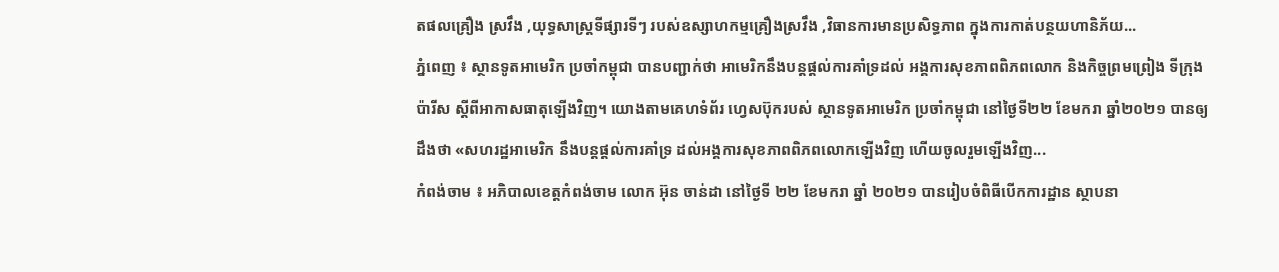តផលគ្រឿង ស្រវឹង ,យុទ្ធសាស្ដ្រទីផ្សារទីៗ របស់ឧស្សាហកម្មគ្រឿងស្រវឹង ,វិធានការមានប្រសិទ្ធភាព ក្នុងការកាត់បន្ថយហានិភ័យ...
ភ្នំពេញ ៖ ស្ថានទូតអាមេរិក ប្រចាំកម្ពុជា បានបញ្ជាក់ថា អាមេរិកនឹងបន្តផ្តល់ការគាំទ្រដល់ អង្គការសុខភាពពិភពលោក និងកិច្ចព្រមព្រៀង ទីក្រុងប៉ារីស ស្តីពីអាកាសធាតុឡើងវិញ។ យោងតាមគេហទំព័រ ហ្វេសប៊ុករបស់ ស្ថានទូតអាមេរិក ប្រចាំកម្ពុជា នៅថ្ងៃទី២២ ខែមករា ឆ្នាំ២០២១ បានឲ្យដឹងថា «សហរដ្ឋអាមេរិក នឹងបន្តផ្តល់ការគាំទ្រ ដល់អង្គការសុខភាពពិភពលោកឡើងវិញ ហើយចូលរួមឡើងវិញ...
កំពង់ចាម ៖ អភិបាលខេត្តកំពង់ចាម លោក អ៊ុន ចាន់ដា នៅថ្ងៃទី ២២ ខែមករា ឆ្នាំ ២០២១ បានរៀបចំពិធីបើកការដ្ឋាន ស្ថាបនា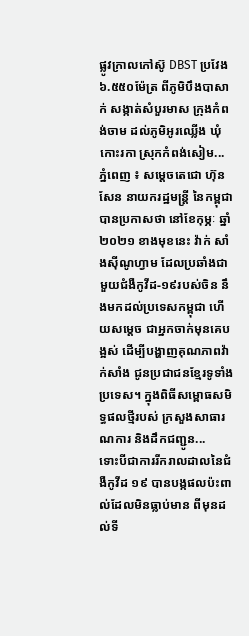ផ្លូវក្រាលកៅស៊ូ DBST ប្រវែង ៦.៥៥០ម៉ែត្រ ពីភូមិបឹងបាសាក់ សង្កាត់សំបួរមាស ក្រុងកំពង់ចាម ដល់ភូមិអូរឈ្លើង ឃុំកោះរកា ស្រុកកំពង់សៀម...
ភ្នំពេញ ៖ សម្ដេចតេជោ ហ៊ុន សែន នាយករដ្ឋមន្ដ្រី នៃកម្ពុជា បានប្រកាសថា នៅខែកុម្ភៈ ឆ្នាំ២០២១ ខាងមុខនេះ វ៉ាក់ សាំងស៊ីណូហ្វាម ដែលប្រឆាំងជាមួយជំងឺកូវីដ-១៩របស់ចិន នឹងមកដល់ប្រទេសកម្ពុជា ហើយសម្ដេច ជាអ្នកចាក់មុនគេបង្អស់ ដើម្បីបង្ហាញគុណភាពវ៉ាក់សាំង ជូនប្រជាជនខ្មែរទូទាំងប្រទេស។ ក្នុងពិធីសម្ពោធសមិទ្ធផលថ្មីរបស់ ក្រសួងសាធារណការ និងដឹកជញ្ជូន...
ទោះបីជាការរីករាលដាលនៃជំងឺកូវីដ ១៩ បានបង្កផលប៉ះពាល់ដែលមិនធ្លាប់មាន ពីមុនដល់ទី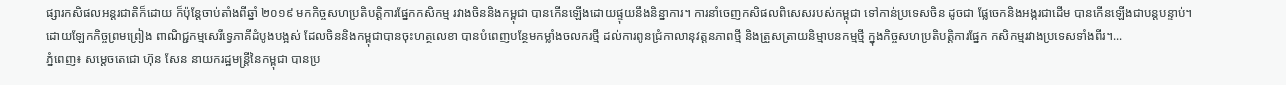ផ្សារកសិផលអន្តរជាតិក៏ដោយ ក៏ប៉ុន្តែចាប់តាំងពីឆ្នាំ ២០១៩ មកកិច្ចសហប្រតិបត្តិការផែ្នកកសិកម្ម រវាងចិននិងកម្ពុជា បានកើនឡើងដោយផ្ទុយនឹងនិន្នាការ។ ការនាំចេញកសិផលពិសេសរបស់កម្ពុជា ទៅកាន់ប្រទេសចិន ដូចជា ផែ្លចេកនិងអង្ករជាដើម បានកើនឡើងជាបន្តបន្ទាប់។ ដោយឡែកកិច្ចព្រមព្រៀង ពាណិជ្ជកម្មសេរីទ្វេភាគីដំបូងបង្អស់ ដែលចិននិងកម្ពុជាបានចុះហត្ថលេខា បានបំពេញបន្ថែមកម្លាំងចលករថ្មី ដល់ការពូនជ្រំកាលានុវត្តនភាពថ្មី និងត្រួសត្រាយនិម្មាបនកម្មថ្មី ក្នុងកិច្ចសហប្រតិបត្តិការផែ្នក កសិកម្មរវាងប្រទេសទាំងពីរ។...
ភ្នំពេញ៖ សម្ដេចតេជោ ហ៊ុន សែន នាយករដ្ឋមន្ត្រីនៃកម្ពុជា បានប្រ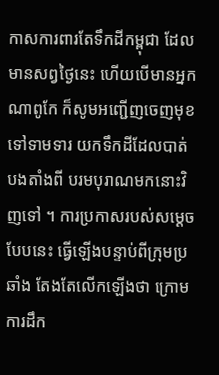កាសការពារតែទឹកដីកម្ពុជា ដែលមានសព្វថ្ងៃនេះ ហើយបើមានអ្នកណាពូកែ ក៏សូមអញ្ជើញចេញមុខទៅទាមទារ យកទឹកដីដែលបាត់បងតាំងពី បរមបុរាណមកនោះវិញទៅ ។ ការប្រកាសរបស់សម្ដេចបែបនេះ ធ្វើឡើងបន្ទាប់ពីក្រុមប្រឆាំង តែងតែលើកឡើងថា ក្រោមការដឹក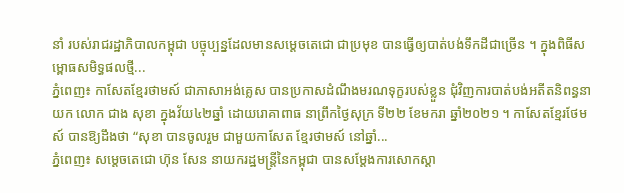នាំ របស់រាជរដ្ឋាភិបាលកម្ពុជា បច្ចុប្បន្នដែលមានសម្ដេចតេជោ ជាប្រមុខ បានធ្វើឲ្យបាត់បង់ទឹកដីជាច្រើន ។ ក្នុងពិធីសម្ពោធសមិទ្ធផលថ្មី...
ភ្នំពេញ៖ កាសែតខ្មែរថាមស៍ ជាភាសាអង់គ្លេស បានប្រកាសដំណឹងមរណទុក្ខរបស់ខ្លួន ជុំវិញការបាត់បង់អតីតនិពន្ធនាយក លោក ជាង សុខា ក្នុងវ័យ៤២ឆ្នាំ ដោយរោគាពាធ នាព្រឹកថ្ងៃសុក្រ ទី២២ ខែមករា ឆ្នាំ២០២១ ។ កាសែតខ្មែរថែមស៍ បានឱ្យដឹងថា “សុខា បានចូលរួម ជាមួយកាសែត ខ្មែរថាមស៍ នៅឆ្នាំ...
ភ្នំពេញ៖ សម្តេចតេជោ ហ៊ុន សែន នាយករដ្ឋមន្ត្រីនៃកម្ពុជា បានសម្ដែងការសោកស្ដា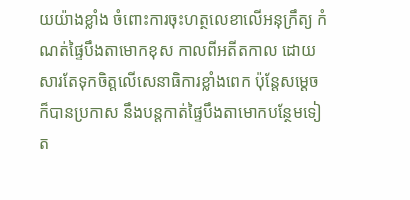យយ៉ាងខ្លាំង ចំពោះការចុះហត្ថលេខាលើអនុក្រឹត្យ កំណត់ផ្ទៃបឹងតាមោកខុស កាលពីអតីតកាល ដោយសារតែទុកចិត្តលើសេនាធិការខ្លាំងពេក ប៉ុន្តែសម្ដេចក៏បានប្រកាស នឹងបន្តកាត់ផ្ទៃបឹងតាមោកបន្ថែមទៀត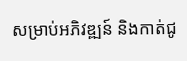សម្រាប់អភិវឌ្ឍន៍ និងកាត់ជូ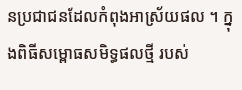នប្រជាជនដែលកំពុងអាស្រ័យផល ។ ក្នុងពិធីសម្ពោធសមិទ្ធផលថ្មី របស់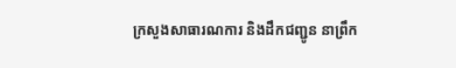ក្រសួងសាធារណការ និងដឹកជញ្ជូន នាព្រឹក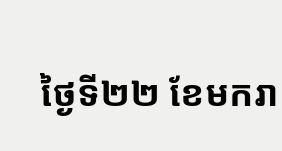ថ្ងៃទី២២ ខែមករា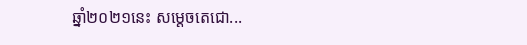ឆ្នាំ២០២១នេះ សម្ដេចតេជោ...